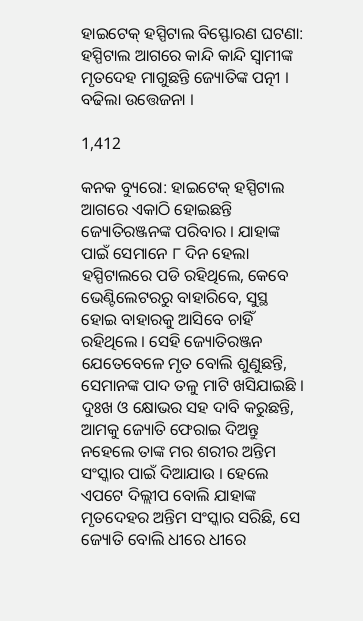ହାଇଟେକ୍ ହସ୍ପିଟାଲ ବିସ୍ଫୋରଣ ଘଟଣା: ହସ୍ପିଟାଲ ଆଗରେ କାନ୍ଦି କାନ୍ଦି ସ୍ୱାମୀଙ୍କ ମୃତଦେହ ମାଗୁଛନ୍ତି ଜ୍ୟୋତିଙ୍କ ପତ୍ନୀ । ବଢିଲା ଉତ୍ତେଜନା ।

1,412

କନକ ବ୍ୟୁରୋ: ହାଇଟେକ୍ ହସ୍ପିଟାଲ ଆଗରେ ଏକାଠି ହୋଇଛନ୍ତି ଜ୍ୟୋତିରଞ୍ଜନଙ୍କ ପରିବାର । ଯାହାଙ୍କ ପାଇଁ ସେମାନେ ୮ ଦିନ ହେଲା ହସ୍ପିଟାଲରେ ପଡି ରହିଥିଲେ, କେବେ ଭେଣ୍ଟିଲେଟରରୁ ବାହାରିବେ, ସୁସ୍ଥ ହୋଇ ବାହାରକୁ ଆସିବେ ଚାହିଁ ରହିଥିଲେ । ସେହି ଜ୍ୟୋତିରଞ୍ଜନ ଯେତେବେଳେ ମୃତ ବୋଲି ଶୁଣୁଛନ୍ତି, ସେମାନଙ୍କ ପାଦ ତଳୁ ମାଟି ଖସିଯାଇଛି । ଦୁଃଖ ଓ କ୍ଷୋଭର ସହ ଦାବି କରୁଛନ୍ତି, ଆମକୁ ଜ୍ୟୋତି ଫେରାଇ ଦିଅନ୍ତୁ ନହେଲେ ତାଙ୍କ ମର ଶରୀର ଅନ୍ତିମ ସଂସ୍କାର ପାଇଁ ଦିଆଯାଉ । ହେଲେ ଏପଟେ ଦିଲ୍ଲୀପ ବୋଲି ଯାହାଙ୍କ ମୃତଦେହର ଅନ୍ତିମ ସଂସ୍କାର ସରିଛି, ସେ ଜ୍ୟୋତି ବୋଲି ଧୀରେ ଧୀରେ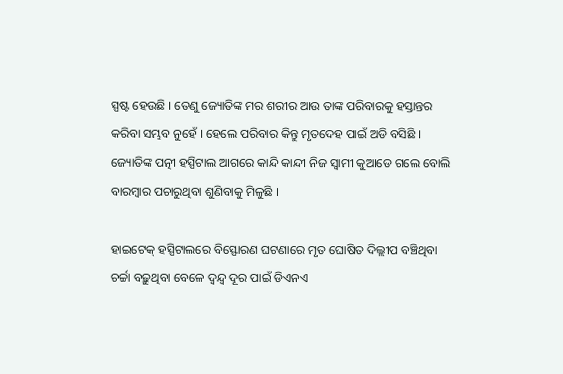ସ୍ପଷ୍ଟ ହେଉଛି । ତେଣୁ ଜ୍ୟୋତିଙ୍କ ମର ଶରୀର ଆଉ ତାଙ୍କ ପରିବାରକୁ ହସ୍ତାନ୍ତର କରିବା ସମ୍ଭବ ନୁହେଁ । ହେଲେ ପରିବାର କିନ୍ତୁ ମୃତଦେହ ପାଇଁ ଅଡି ବସିଛି । ଜ୍ୟୋତିଙ୍କ ପତ୍ନୀ ହସ୍ପିଟାଲ ଆଗରେ କାନ୍ଦି କାନ୍ଦୀ ନିଜ ସ୍ୱାମୀ କୁଆଡେ ଗଲେ ବୋଲି ବାରମ୍ବାର ପଚାରୁଥିବା ଶୁଣିବାକୁ ମିଳୁଛି ।

ହାଇଟେକ୍ ହସ୍ପିଟାଲରେ ବିସ୍ଫୋରଣ ଘଟଣାରେ ମୃତ ଘୋଷିତ ଦିଲ୍ଲୀପ ବଞ୍ଚିଥିବା ଚର୍ଚ୍ଚା ବଢ଼ୁଥିବା ବେଳେ ଦ୍ୱନ୍ଦ୍ୱ ଦୂର ପାଇଁ ଡିଏନଏ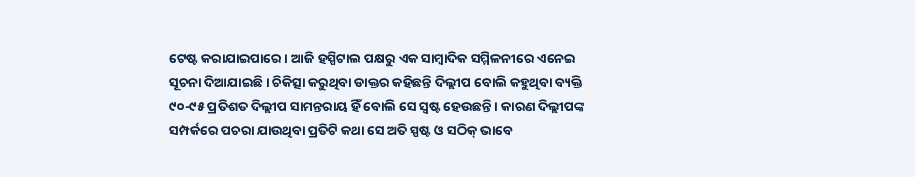ଟେଷ୍ଟ କରାଯାଇପାରେ । ଆଜି ହସ୍ପିଟାଲ ପକ୍ଷରୁ ଏକ ସାମ୍ବାଦିକ ସମ୍ମିଳନୀରେ ଏନେଇ ସୂଚନା ଦିଆଯାଇଛି । ଚିକିତ୍ସା କରୁଥିବା ଡାକ୍ତର କହିଛନ୍ତି ଦିଲ୍ଲୀପ ବୋଲି କହୁଥିବା ବ୍ୟକ୍ତି ୯୦-୯୫ ପ୍ରତିଶତ ଦିଲ୍ଲୀପ ସାମନ୍ତରାୟ ହିଁ ବୋଲି ସେ ସ୍ୱଷ୍ଟ ହେଉଛନ୍ତି । କାରଣ ଦିଲ୍ଲୀପଙ୍କ ସମ୍ପର୍କରେ ପଚରା ଯାଉଥିବା ପ୍ରତିଟି କଥା ସେ ଅତି ସ୍ପଷ୍ଟ ଓ ସଠିକ୍ ଭାବେ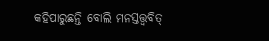କହିପାରୁଛନ୍ତି ବୋଲି ମନସ୍ତତ୍ତ୍ୱବିତ୍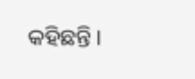କହିଛନ୍ତି ।